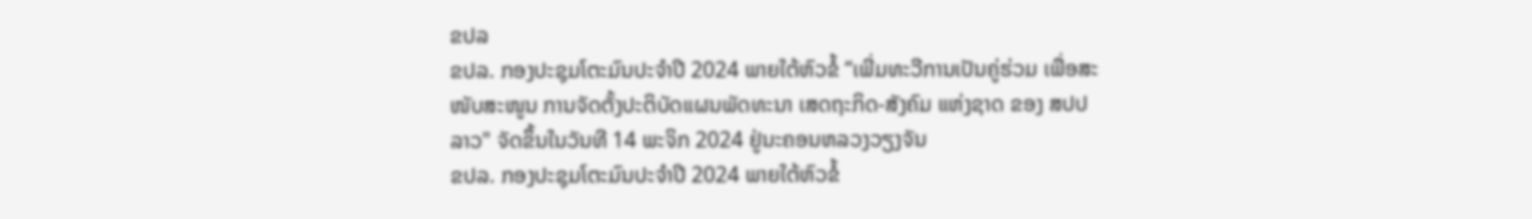ຂປລ
ຂປລ. ກອງປະຊຸມໂຕະມົນປະຈໍາປີ 2024 ພາຍໃຕ້ຫົວຂໍ້ “ເພີ່ມທະວີການເປັນຄູ່ຮ່ວມ ເພື່ອສະໜັບສະໜູນ ການຈັດຕັ້ງປະຕິບັດແຜນພັດທະນາ ເສດຖະກິດ-ສັງຄົມ ແຫ່ງຊາດ ຂອງ ສປປ ລາວ" ຈັດຂຶ້ນໃນວັນທີ 14 ພະຈິກ 2024 ຢູ່ນະຄອນຫລວງວຽງຈັນ
ຂປລ. ກອງປະຊຸມໂຕະມົນປະຈໍາປີ 2024 ພາຍໃຕ້ຫົວຂໍ້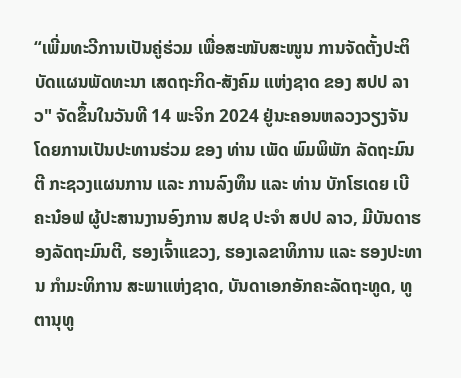“ເພີ່ມທະວີການເປັນຄູ່ຮ່ວມ ເພື່ອສະໜັບສະໜູນ ການຈັດຕັ້ງປະຕິບັດແຜນພັດທະນາ ເສດຖະກິດ-ສັງຄົມ ແຫ່ງຊາດ ຂອງ ສປປ ລາວ" ຈັດຂຶ້ນໃນວັນທີ 14 ພະຈິກ 2024 ຢູ່ນະຄອນຫລວງວຽງຈັນ ໂດຍການເປັນປະທານຮ່ວມ ຂອງ ທ່ານ ເພັດ ພົມພິພັກ ລັດຖະມົນຕີ ກະຊວງແຜນການ ແລະ ການລົງທຶນ ແລະ ທ່ານ ບັກໂຮເດຍ ເບີຄະນ໋ອຟ ຜູ້ປະສານງານອົງການ ສປຊ ປະຈຳ ສປປ ລາວ, ມີບັນດາຮອງລັດຖະມົນຕີ, ຮອງເຈົ້າແຂວງ, ຮອງເລຂາທິການ ແລະ ຮອງປະທານ ກຳມະທິການ ສະພາແຫ່ງຊາດ, ບັນດາເອກອັກຄະລັດຖະທູດ, ທູຕານຸທູ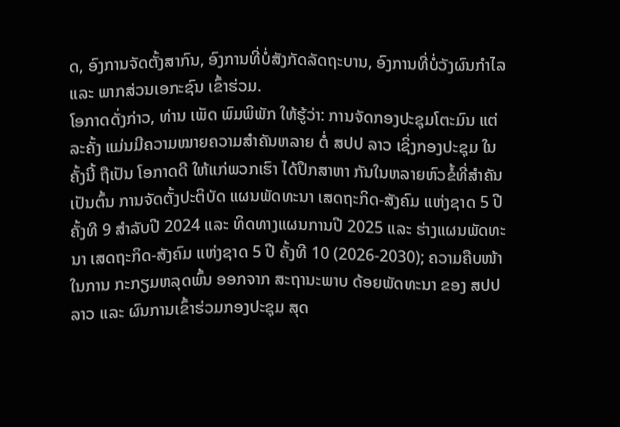ດ, ອົງການຈັດຕັ້ງສາກົນ, ອົງການທີ່ບໍ່ສັງກັດລັດຖະບານ, ອົງການທີ່ບໍ່ວັງຜົນກຳໄລ ແລະ ພາກສ່ວນເອກະຊົນ ເຂົ້າຮ່ວມ.
ໂອກາດດັ່ງກ່າວ, ທ່ານ ເພັດ ພົມພິພັກ ໃຫ້ຮູ້ວ່າ: ການຈັດກອງປະຊຸມໂຕະມົນ ແຕ່ລະຄັ້ງ ແມ່ນມີຄວາມໝາຍຄວາມສໍາຄັນຫລາຍ ຕໍ່ ສປປ ລາວ ເຊິ່ງກອງປະຊຸມ ໃນຄັ້ງນີ້ ຖືເປັນ ໂອກາດດີ ໃຫ້ແກ່ພວກເຮົາ ໄດ້ປຶກສາຫາ ກັນໃນຫລາຍຫົວຂໍ້ທີ່ສໍາຄັນ ເປັນຕົ້ນ ການຈັດຕັ້ງປະຕິບັດ ແຜນພັດທະນາ ເສດຖະກິດ-ສັງຄົມ ແຫ່ງຊາດ 5 ປີ ຄັ້ງທີ 9 ສໍາລັບປີ 2024 ແລະ ທິດທາງແຜນການປີ 2025 ແລະ ຮ່າງແຜນພັດທະນາ ເສດຖະກິດ-ສັງຄົມ ແຫ່ງຊາດ 5 ປີ ຄັ້ງທີ 10 (2026-2030); ຄວາມຄືບໜ້າໃນການ ກະກຽມຫລຸດພົ້ນ ອອກຈາກ ສະຖານະພາບ ດ້ອຍພັດທະນາ ຂອງ ສປປ ລາວ ແລະ ຜົນການເຂົ້າຮ່ວມກອງປະຊຸມ ສຸດ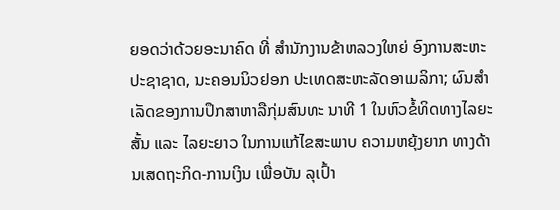ຍອດວ່າດ້ວຍອະນາຄົດ ທີ່ ສຳນັກງານຂ້າຫລວງໃຫຍ່ ອົງການສະຫະປະຊາຊາດ, ນະຄອນນິວຢອກ ປະເທດສະຫະລັດອາເມລິກາ; ຜົນສໍາເລັດຂອງການປຶກສາຫາລືກຸ່ມສົນທະ ນາທີ 1 ໃນຫົວຂໍ້ທິດທາງໄລຍະສັ້ນ ແລະ ໄລຍະຍາວ ໃນການແກ້ໄຂສະພາບ ຄວາມຫຍຸ້ງຍາກ ທາງດ້ານເສດຖະກິດ-ການເງິນ ເພື່ອບັນ ລຸເປົ້າ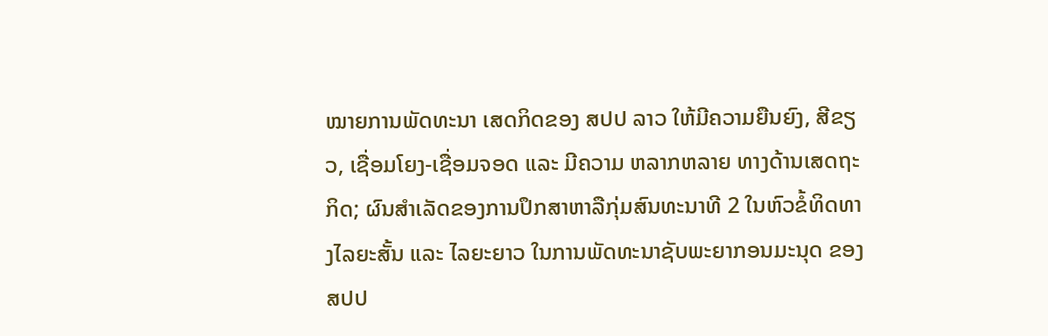ໝາຍການພັດທະນາ ເສດກິດຂອງ ສປປ ລາວ ໃຫ້ມີຄວາມຍືນຍົງ, ສີຂຽວ, ເຊື່ອມໂຍງ-ເຊື່ອມຈອດ ແລະ ມີຄວາມ ຫລາກຫລາຍ ທາງດ້ານເສດຖະກິດ; ຜົນສໍາເລັດຂອງການປຶກສາຫາລືກຸ່ມສົນທະນາທີ 2 ໃນຫົວຂໍ້ທິດທາງໄລຍະສັ້ນ ແລະ ໄລຍະຍາວ ໃນການພັດທະນາຊັບພະຍາກອນມະນຸດ ຂອງ ສປປ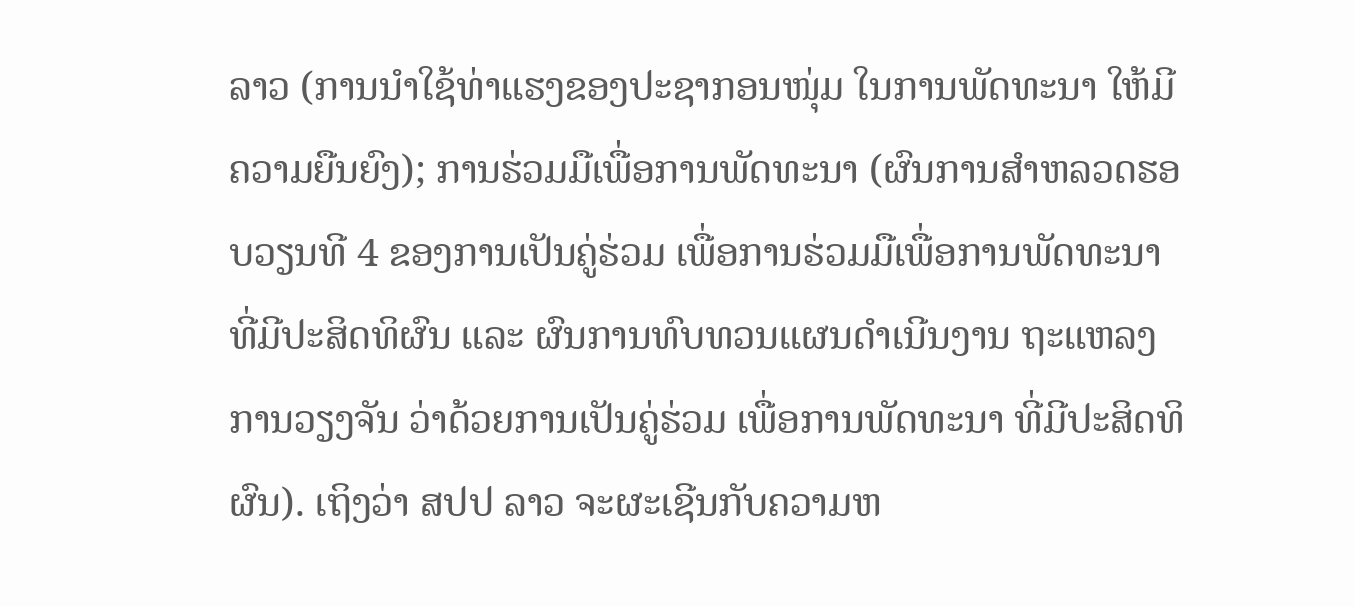ລາວ (ການນໍາໃຊ້ທ່າແຮງຂອງປະຊາກອນໜຸ່ມ ໃນການພັດທະນາ ໃຫ້ມີຄວາມຍືນຍົງ); ການຮ່ວມມືເພື່ອການພັດທະນາ (ຜົນການສໍາຫລວດຮອບວຽນທີ 4 ຂອງການເປັນຄູ່ຮ່ວມ ເພື່ອການຮ່ວມມືເພື່ອການພັດທະນາທີ່ມີປະສິດທິຜົນ ແລະ ຜົນການທົບທວນແຜນດໍາເນີນງານ ຖະແຫລງການວຽງຈັນ ວ່າດ້ວຍການເປັນຄູ່ຮ່ວມ ເພື່ອການພັດທະນາ ທີ່ມີປະສິດທິຜົນ). ເຖິງວ່າ ສປປ ລາວ ຈະຜະເຊີນກັບຄວາມຫ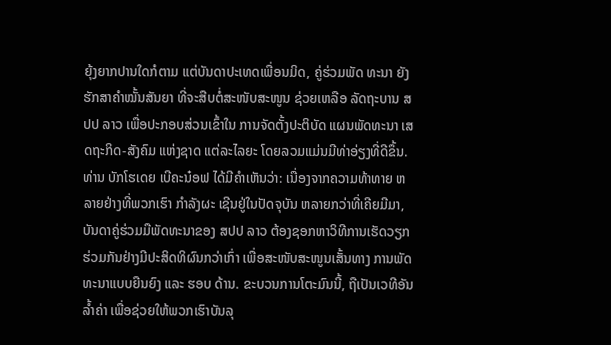ຍຸ້ງຍາກປານໃດກໍຕາມ ແຕ່ບັນດາປະເທດເພື່ອນມິດ, ຄູ່ຮ່ວມພັດ ທະນາ ຍັງຮັກສາຄຳໝັ້ນສັນຍາ ທີ່ຈະສືບຕໍ່ສະໜັບສະໜູນ ຊ່ວຍເຫລືອ ລັດຖະບານ ສປປ ລາວ ເພື່ອປະກອບສ່ວນເຂົ້າໃນ ການຈັດຕັ້ງປະຕິບັດ ແຜນພັດທະນາ ເສດຖະກິດ-ສັງຄົມ ແຫ່ງຊາດ ແຕ່ລະໄລຍະ ໂດຍລວມແມ່ນມີທ່າອ່ຽງທີ່ດີຂຶ້ນ.
ທ່ານ ບັກໂຮເດຍ ເບີຄະນ໋ອຟ ໄດ້ມີຄໍາເຫັນວ່າ: ເນື່ອງຈາກຄວາມທ້າທາຍ ຫລາຍຢ່າງທີ່ພວກເຮົາ ກໍາລັງຜະ ເຊີນຢູ່ໃນປັດຈຸບັນ ຫລາຍກວ່າທີ່ເຄີຍມີມາ, ບັນດາຄູ່ຮ່ວມມືພັດທະນາຂອງ ສປປ ລາວ ຕ້ອງຊອກຫາວິທີການເຮັດວຽກ ຮ່ວມກັນຢ່າງມີປະສິດທິຜົນກວ່າເກົ່າ ເພື່ອສະໜັບສະໜູນເສັ້ນທາງ ການພັດທະນາແບບຍືນຍົງ ແລະ ຮອບ ດ້ານ. ຂະບວນການໂຕະມົນນີ້, ຖືເປັນເວທີອັນລໍ້າຄ່າ ເພື່ອຊ່ວຍໃຫ້ພວກເຮົາບັນລຸ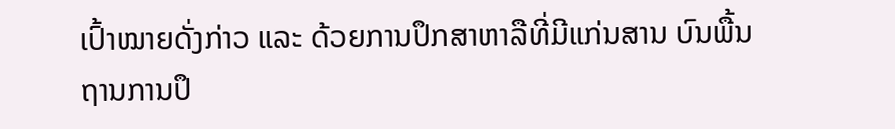ເປົ້າໝາຍດັ່ງກ່າວ ແລະ ດ້ວຍການປຶກສາຫາລືທີ່ມີແກ່ນສານ ບົນພື້ນຖານການປຶ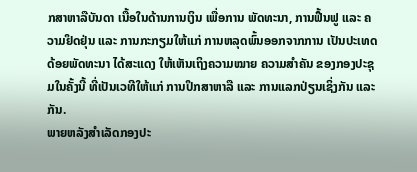ກສາຫາລືບັນດາ ເນື້ອໃນດ້ານການເງິນ ເພື່ອການ ພັດທະນາ, ການຟື້ນຟູ ແລະ ຄວາມຢຶດຢຸ່ນ ແລະ ການກະກຽມໃຫ້ແກ່ ການຫລຸດພົ້ນອອກຈາກການ ເປັນປະເທດດ້ອຍພັດທະນາ ໄດ້ສະແດງ ໃຫ້ເຫັນເຖິງຄວາມໝາຍ ຄວາມສໍາຄັນ ຂອງກອງປະຊຸມໃນຄັ້ງນີ້ ທີ່ເປັນເວທີໃຫ້ແກ່ ການປຶກສາຫາລື ແລະ ການແລກປ່ຽນເຊິ່ງກັນ ແລະ ກັນ.
ພາຍຫລັງສຳເລັດກອງປະ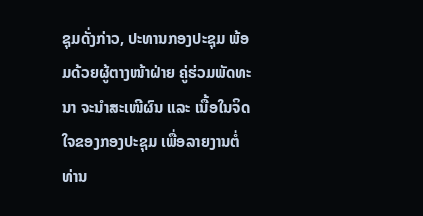ຊຸມດັ່ງກ່າວ, ປະທານກອງປະຊຸມ ພ້ອມດ້ວຍຜູ້ຕາງໜ້າຝ່າຍ ຄູ່ຮ່ວມພັດທະນາ ຈະນໍາສະເໜີຜົນ ແລະ ເນື້ອໃນຈິດໃຈຂອງກອງປະຊຸມ ເພື່ອລາຍງານຕໍ່ ທ່ານ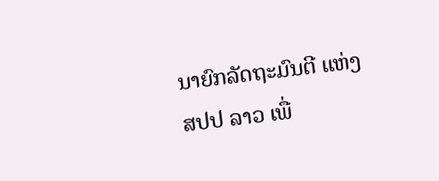ນາຍົກລັດຖະມົນຕີ ແຫ່ງ ສປປ ລາວ ເພື່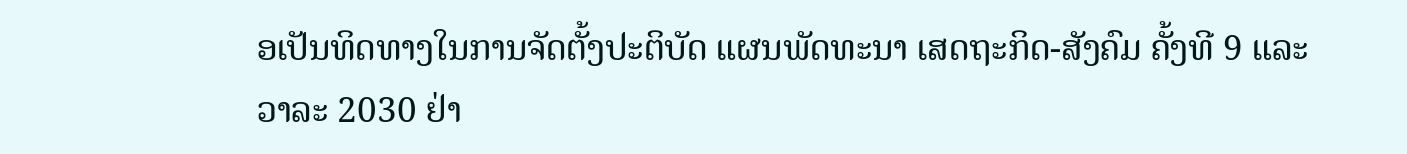ອເປັນທິດທາງໃນການຈັດຕັ້ງປະຕິບັດ ແຜນພັດທະນາ ເສດຖະກິດ-ສັງຄົມ ຄັ້ງທີ 9 ແລະ ວາລະ 2030 ຢ່າ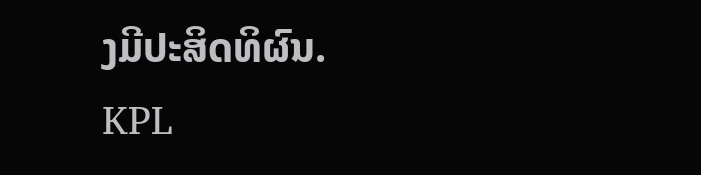ງມີປະສິດທິຜົນ.
KPL